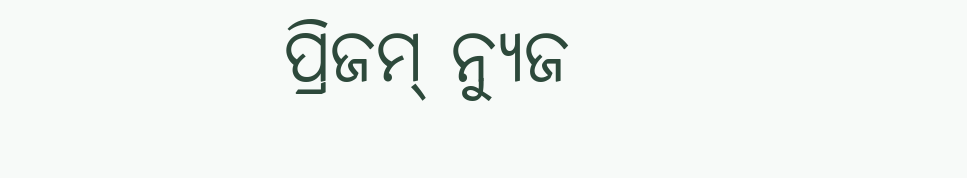ପ୍ରିଜମ୍ ନ୍ୟୁଜ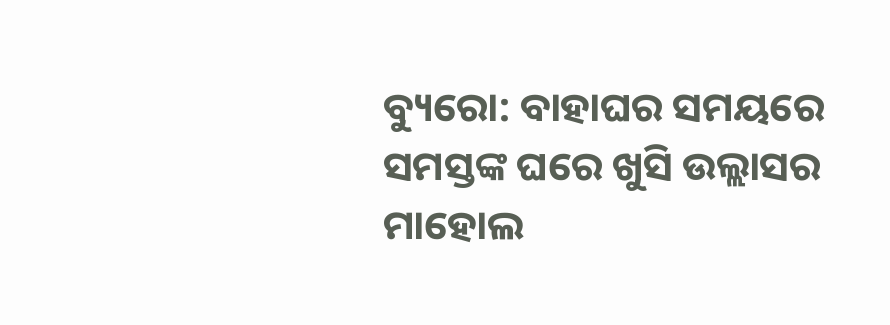ବ୍ୟୁରୋ: ବାହାଘର ସମୟରେ ସମସ୍ତଙ୍କ ଘରେ ଖୁସି ଉଲ୍ଲାସର ମାହୋଲ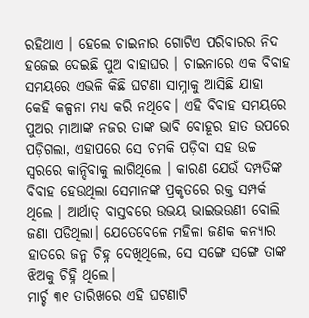ରହିଥାଏ । ହେଲେ ଚାଇନାର ଗୋଟିଏ ପରିବାରର ନିଦ ହଜେଇ ଦେଇଛି ପୁଅ ବାହାଘର । ଚାଇନାରେ ଏକ ବିବାହ ସମୟରେ ଏଭଳି କିଛି ଘଟଣା ସାମ୍ନାକୁ ଆସିଛି ଯାହା କେହି କଳ୍ପନା ମଧ୍ୟ କରି ନଥିବେ। ଏହି ବିବାହ ସମୟରେ ପୁଅର ମାଆଙ୍କ ନଜର ତାଙ୍କ ଭାବି ବୋହୂର ହାତ ଉପରେ ପଡ଼ିଗଲା, ଏହାପରେ ସେ ଚମକି ପଡ଼ିବା ସହ ଉଚ୍ଚ ସ୍ୱରରେ କାନ୍ଦିବାକୁ ଲାଗିଥିଲେ । କାରଣ ଯେଉଁ ଦମ୍ପତିଙ୍କ ବିବାହ ହେଉଥିଲା ସେମାନଙ୍କ ପ୍ରକୃତରେ ରକ୍ତ ସମ୍ପର୍କ ଥିଲେ । ଆର୍ଥାତ୍ ବାସ୍ତବରେ ଉଭୟ ଭାଇଭଉଣୀ ବୋଲି ଜଣା ପଡିଥିଲା। ଯେତେବେଳେ ମହିଳା ଜଣକ କନ୍ୟାର ହାତରେ ଜନ୍ମ ଚିହ୍ନ ଦେଖିଥିଲେ, ସେ ସଙ୍ଗେ ସଙ୍ଗେ ତାଙ୍କ ଝିଅକୁ ଚିହ୍ନି ଥିଲେ।
ମାର୍ଚ୍ଚ ୩୧ ତାରିଖରେ ଏହି ଘଟଣାଟି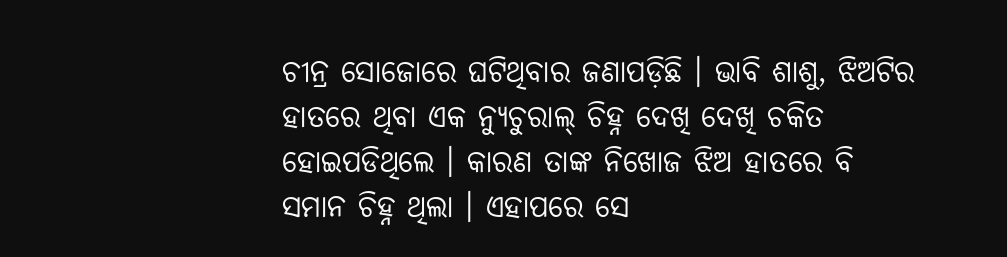ଚୀନ୍ର ସୋଜୋରେ ଘଟିଥିବାର ଜଣାପଡ଼ିଛି । ଭାବି ଶାଶୁ, ଝିଅଟିର ହାତରେ ଥିବା ଏକ ନ୍ୟୁଚୁରାଲ୍ ଚିହ୍ନ ଦେଖି ଦେଖି ଚକିତ ହୋଇପଡିଥିଲେ । କାରଣ ତାଙ୍କ ନିଖୋଜ ଝିଅ ହାତରେ ବି ସମାନ ଚିହ୍ନ ଥିଲା । ଏହାପରେ ସେ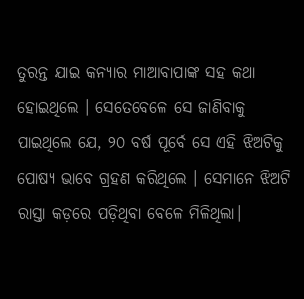ତୁରନ୍ତ ଯାଇ କନ୍ୟାର ମାଆବାପାଙ୍କ ସହ କଥା ହୋଇଥିଲେ । ସେତେବେଳେ ସେ ଜାଣିବାକୁ ପାଇଥିଲେ ଯେ, ୨୦ ବର୍ଷ ପୂର୍ବେ ସେ ଏହି ଝିଅଟିକୁ ପୋଷ୍ୟ ଭାବେ ଗ୍ରହଣ କରିଥିଲେ । ସେମାନେ ଝିଅଟି ରାସ୍ତା କଡ଼ରେ ପଡ଼ିଥିବା ବେଳେ ମିଳିଥିଲା।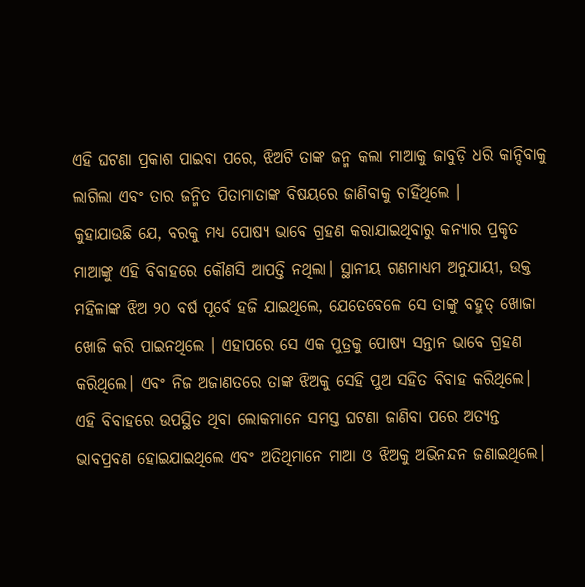ଏହି ଘଟଣା ପ୍ରକାଶ ପାଇବା ପରେ, ଝିଅଟି ତାଙ୍କ ଜନ୍ମ କଲା ମାଆକୁ ଜାବୁଡ଼ି ଧରି କାନ୍ଦିବାକୁ ଲାଗିଲା ଏବଂ ତାର ଜନ୍ମିତ ପିତାମାତାଙ୍କ ବିଷୟରେ ଜାଣିବାକୁ ଚାହିଁଥିଲେ ।
କୁହାଯାଉଛି ଯେ, ବରକୁ ମଧ୍ୟ ପୋଷ୍ୟ ଭାବେ ଗ୍ରହଣ କରାଯାଇଥିବାରୁ କନ୍ୟାର ପ୍ରକୃତ ମାଆଙ୍କୁ ଏହି ବିବାହରେ କୌଣସି ଆପତ୍ତି ନଥିଲା। ସ୍ଥାନୀୟ ଗଣମାଧ୍ୟମ ଅନୁଯାୟୀ, ଉକ୍ତ ମହିଳାଙ୍କ ଝିଅ ୨୦ ବର୍ଷ ପୂର୍ବେ ହଜି ଯାଇଥିଲେ, ଯେତେବେଳେ ସେ ତାଙ୍କୁ ବହୁତ୍ ଖୋଜା ଖୋଜି କରି ପାଇନଥିଲେ । ଏହାପରେ ସେ ଏକ ପୁତ୍ରକୁ ପୋଷ୍ୟ ସନ୍ତାନ ଭାବେ ଗ୍ରହଣ କରିଥିଲେ। ଏବଂ ନିଜ ଅଜାଣତରେ ତାଙ୍କ ଝିଅକୁ ସେହି ପୁଅ ସହିତ ବିବାହ କରିଥିଲେ। ଏହି ବିବାହରେ ଉପସ୍ଥିତ ଥିବା ଲୋକମାନେ ସମସ୍ତ ଘଟଣା ଜାଣିବା ପରେ ଅତ୍ୟନ୍ତ ଭାବପ୍ରବଣ ହୋଇଯାଇଥିଲେ ଏବଂ ଅତିଥିମାନେ ମାଆ ଓ ଝିଅକୁ ଅଭିନନ୍ଦନ ଜଣାଇଥିଲେ।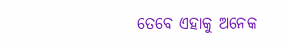ତେବେ ଏହାକୁ ଅନେକ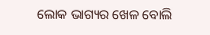ଲୋକ ଭାଗ୍ୟର ଖେଳ ବୋଲି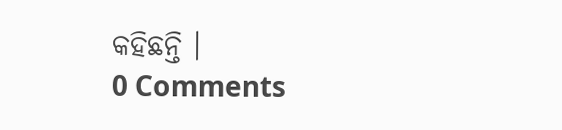କହିଛନ୍ତି ।
0 Comments